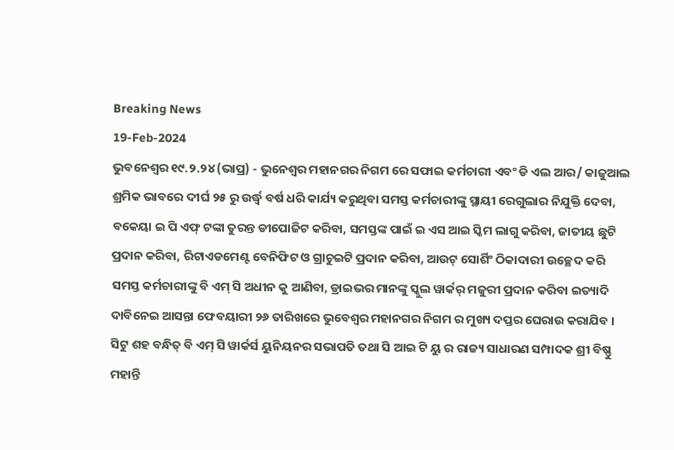Breaking News
19-Feb-2024
ଭୁବନେଶ୍ୱର ୧୯.୨.୨୪ (ଭାପ୍ର) - ଭୁନେଶ୍ବର ମହାନଗର ନିଗମ ରେ ସଫାଇ କର୍ମଚାରୀ ଏବଂ ଡି ଏଲ ଆର/ କାଜୁଆଲ ଶ୍ରମିକ ଭାବରେ ଦୀର୍ଘ ୨୫ ରୁ ଉର୍ଦ୍ଧ୍ବ ବର୍ଷ ଧରି କାର୍ଯ୍ୟ କରୁଥିବା ସମସ୍ତ କର୍ମଚାରୀଙ୍କୁ ସ୍ଥାୟୀ ରେଗୁଲାର ନିଯୁକ୍ତି ଦେବା, ବକେୟା ଇ ପି ଏଫ୍ ଟଙ୍କା ତୁରନ୍ତ ଡୀପୋଜିଟ କରିବା, ସମସ୍ତଙ୍କ ପାଇଁ ଇ ଏସ ଆଇ ସ୍କିମ ଲାଗୁ କରିବା, ଜାତୀୟ ଛୁଟି ପ୍ରଦାନ କରିବା, ରିଟାଏଡମେଣ୍ଟ ବେନିଫିଟ ଓ ଗ୍ରାଚୁଇଟି ପ୍ରଦାନ କରିବା, ଆଉଟ୍ ସୋର୍ଶିଂ ଠିକାଦାରୀ ଉଚ୍ଛେଦ କରି ସମସ୍ତ କର୍ମଚାରୀଙ୍କୁ ବି ଏମ୍ ସି ଅଧୀନ କୁ ଆଣିବା, ଡ୍ରାଇଭର ମାନଙ୍କୁ ସ୍କୁଲ ୱାର୍କର୍ ମଜୁରୀ ପ୍ରଦାନ କରିବା ଇତ୍ୟାଦି ଦାବିନେଇ ଆସନ୍ତା ଫେବୟାରୀ ୨୬ ତାରିଖରେ ଭୁବେଶ୍ୱର ମହାନଗର ନିଗମ ର ମୁଖ୍ୟ ଦପ୍ତର ଘେରାଉ କରାଯିବ ।
ସିଟୁ ଶହ ବନ୍ଧିତ୍ ବି ଏମ୍ ସି ୱାର୍କର୍ସ ୟୁନିୟନର ସଭାପତି ତଥା ସି ଆଇ ଟି ୟୁ ର ରାଜ୍ୟ ସାଧାରଣ ସମ୍ପାଦକ ଶ୍ରୀ ବିଷ୍ଣୁ ମହାନ୍ତି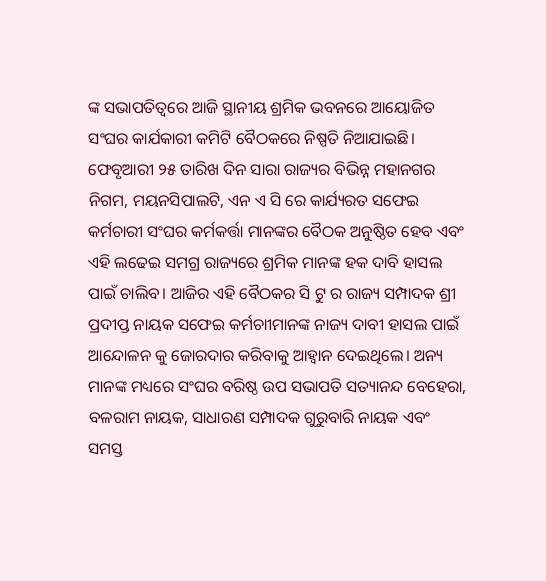ଙ୍କ ସଭାପତିତ୍ୱରେ ଆଜି ସ୍ଥାନୀୟ ଶ୍ରମିକ ଭବନରେ ଆୟୋଜିତ ସଂଘର କାର୍ଯକାରୀ କମିଟି ବୈଠକରେ ନିଷ୍ପତି ନିଆଯାଇଛି। ଫେବୃଆରୀ ୨୫ ତାରିଖ ଦିନ ସାରା ରାଜ୍ୟର ବିଭିନ୍ନ ମହାନଗର ନିଗମ, ମୟନସିପାଲଟି, ଏନ ଏ ସି ରେ କାର୍ଯ୍ୟରତ ସଫେଇ କର୍ମଚାରୀ ସଂଘର କର୍ମକର୍ତ୍ତା ମାନଙ୍କର ବୈଠକ ଅନୁଷ୍ଠିତ ହେବ ଏବଂ ଏହି ଲଢେଇ ସମଗ୍ର ରାଜ୍ୟରେ ଶ୍ରମିକ ମାନଙ୍କ ହକ ଦାବି ହାସଲ ପାଇଁ ଚାଲିବ। ଆଜିର ଏହି ବୈଠକର ସି ଟୁ ର ରାଜ୍ୟ ସମ୍ପାଦକ ଶ୍ରୀ ପ୍ରଦୀପ୍ତ ନାୟକ ସଫେଇ କର୍ମଚାୀମାନଙ୍କ ନାଜ୍ୟ ଦାବୀ ହାସଲ ପାଇଁ ଆନ୍ଦୋଳନ କୁ ଜୋରଦାର କରିବାକୁ ଆହ୍ବାନ ଦେଇଥିଲେ। ଅନ୍ୟ ମାନଙ୍କ ମଧ୍ୟରେ ସଂଘର ବରିଷ୍ଠ ଉପ ସଭାପତି ସତ୍ୟାନନ୍ଦ ବେହେରା, ବଳରାମ ନାୟକ, ସାଧାରଣ ସମ୍ପାଦକ ଗୁରୁବାରି ନାୟକ ଏବଂ ସମସ୍ତ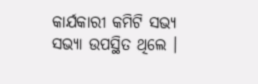କାର୍ଯକାରୀ କମିଟି ସଭ୍ୟ ସଭ୍ୟା ଉପସ୍ଥିତ ଥିଲେ ।